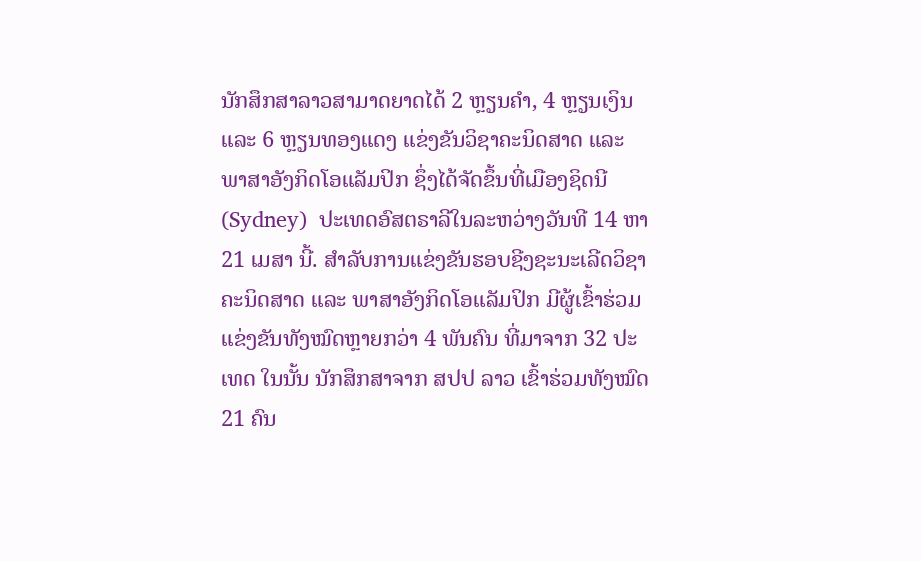ນັກສຶກສາລາວສາມາດຍາດໄດ້ 2 ຫຼຽນຄໍາ, 4 ຫຼຽນເງິນ ແລະ 6 ຫຼຽນທອງແດງ ແຂ່ງຂັນວິຊາຄະນິດສາດ ແລະ ພາສາອັງກິດໂອແລັມປິກ ຊຶ່ງໄດ້ຈັດຂຶ້ນທີ່ເມືອງຊິດນີ(Sydney)  ປະເທດອົສຕຣາລີໃນລະຫວ່າງວັນທີ 14 ຫາ 21 ເມສາ ນີ້. ສໍາລັບການແຂ່ງຂັນຮອບຊີງຊະນະເລີດວິຊາຄະນິດສາດ ແລະ ພາສາອັງກິດໂອແລັມປິກ ມີຜູ້ເຂົ້າຮ່ວມແຂ່ງຂັນທັງໝົດຫຼາຍກວ່າ 4 ພັນຄົນ ທີ່ມາຈາກ 32 ປະເທດ ໃນນັ້ນ ນັກສຶກສາຈາກ ສປປ ລາວ ເຂົ້າຮ່ວມທັງໝົດ21 ຄົນ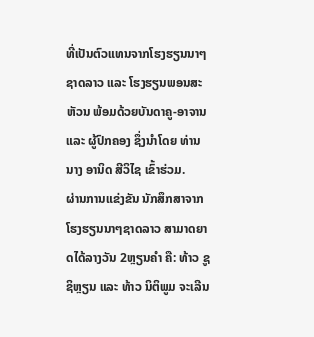ທີ່ເປັນຕົວແທນຈາກໂຮງຮຽນນາໆຊາດລາວ ແລະ ໂຮງຮຽນພອນສະຫັວນ ພ້ອມດ້ວຍບັນດາຄູ-ອາຈານ ແລະ ຜູ້ປົກຄອງ ຊຶ່ງນໍາໂດຍ ທ່ານ ນາງ ອານິດ ສີວິໄຊ ເຂົ້າຮ່ວມ.
ຜ່ານການແຂ່ງຂັນ ນັກສຶກສາຈາກໂຮງຮຽນນາໆຊາດລາວ ສາມາດຍາດໄດ້ລາງວັນ 2ຫຼຽນຄໍາ ຄື: ທ້າວ ຊູຊິຫຼຽນ ແລະ ທ້າວ ນິຕິພູມ ຈະເລີນ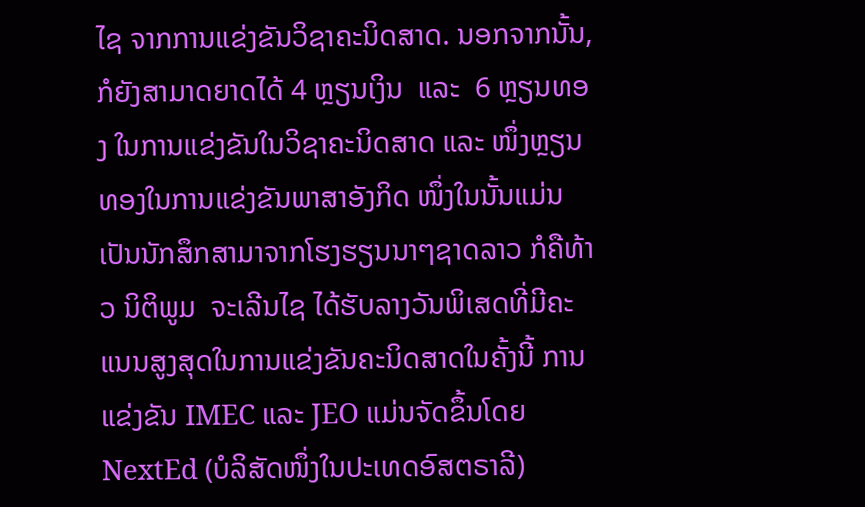ໄຊ ຈາກການແຂ່ງຂັນວິຊາຄະນິດສາດ. ນອກຈາກນັ້ນ, ກໍຍັງສາມາດຍາດໄດ້ 4 ຫຼຽນເງິນ  ແລະ  6 ຫຼຽນທອງ ໃນການແຂ່ງຂັນໃນວິຊາຄະນິດສາດ ແລະ ໜຶ່ງຫຼຽນທອງໃນການແຂ່ງຂັນພາສາອັງກິດ ໜຶ່ງໃນນັ້ນແມ່ນເປັນນັກສຶກສາມາຈາກໂຮງຮຽນນາໆຊາດລາວ ກໍຄືທ້າວ ນິຕິພູມ  ຈະເລີນໄຊ ໄດ້ຮັບລາງວັນພິເສດທີ່ມີຄະແນນສູງສຸດໃນການແຂ່ງຂັນຄະນິດສາດໃນຄັ້ງນີ້ ການແຂ່ງຂັນ IMEC ແລະ JEO ແມ່ນຈັດຂຶ້ນໂດຍ NextEd (ບໍລິສັດໜຶ່ງໃນປະເທດອົສຕຣາລີ)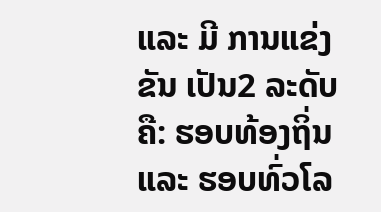ແລະ ມີ ການແຂ່ງຂັນ ເປັນ2 ລະດັບ ຄື: ຮອບທ້ອງຖິ່ນ ແລະ ຮອບທົ່ວໂລ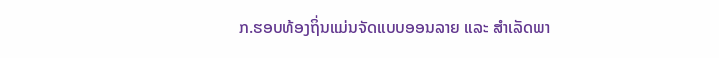ກ.ຮອບທ້ອງຖິ່ນແມ່ນຈັດແບບອອນລາຍ ແລະ ສຳເລັດພາ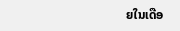ຍໃນເດືອ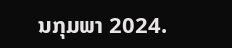ນກຸມພາ 2024.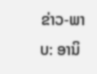ຂ່າວ-ພາບ: ອານິ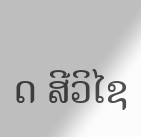ດ ສີວິໄຊ